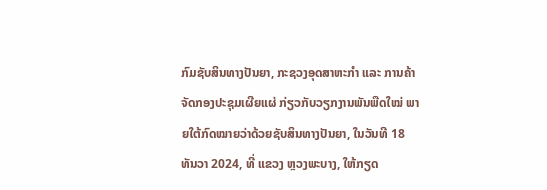ກົມຊັບສິນທາງປັນຍາ, ກະຊວງອຸດສາຫະກຳ ແລະ ການຄ້າ ຈັດກອງປະຊຸມເຜີຍແຜ່ ກ່ຽວກັບວຽກງານພັນພືດໃໝ່ ພາຍໃຕ້ກົດໝາຍວ່າດ້ວຍຊັບສິນທາງປັນຍາ, ໃນວັນທີ 18 ທັນວາ 2024, ທີ່ ແຂວງ ຫຼວງພະບາງ, ໃຫ້ກຽດ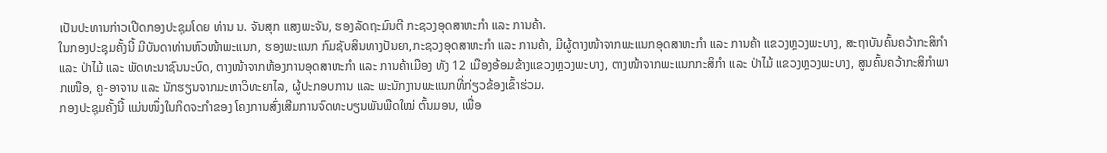ເປັນປະທານກ່າວເປີດກອງປະຊຸມໂດຍ ທ່ານ ນ. ຈັນສຸກ ແສງພະຈັນ, ຮອງລັດຖະມົນຕີ ກະຊວງອຸດສາຫະກຳ ແລະ ການຄ້າ.
ໃນກອງປະຊຸມຄັ້ງນີ້ ມີບັນດາທ່ານຫົວໜ້າພະແນກ, ຮອງພະແນກ ກົມຊັບສິນທາງປັນຍາ,ກະຊວງອຸດສາຫະກຳ ແລະ ການຄ້າ, ມີຜູ້ຕາງໜ້າຈາກພະແນກອຸດສາຫະກໍາ ແລະ ການຄ້າ ແຂວງຫຼວງພະບາງ, ສະຖາບັນຄົ້ນຄວ້າກະສິກໍາ ແລະ ປ່າໄມ້ ແລະ ພັດທະນາຊົນນະບົດ, ຕາງໜ້າຈາກຫ້ອງການອຸດສາຫະກໍາ ແລະ ການຄ້າເມືອງ ທັງ 12 ເມືອງອ້ອມຂ້າງແຂວງຫຼວງພະບາງ, ຕາງໜ້າຈາກພະແນກກະສິກໍາ ແລະ ປ່າໄມ້ ແຂວງຫຼວງພະບາງ, ສູນຄົ້ນຄວ້າກະສິກໍາພາກເໜືອ, ຄູ-ອາຈານ ແລະ ນັກຮຽນຈາກມະຫາວິທະຍາໄລ, ຜູ້ປະກອບການ ແລະ ພະນັກງານພະແນກທີ່ກ່ຽວຂ້ອງເຂົ້າຮ່ວມ.
ກອງປະຊຸມຄັ້ງນີ້ ແມ່ນໜຶ່ງໃນກິດຈະກຳຂອງ ໂຄງການສົ່ງເສີມການຈົດທະບຽນພັນພືດໃໝ່ ຕົ້ນມອນ, ເພື່ອ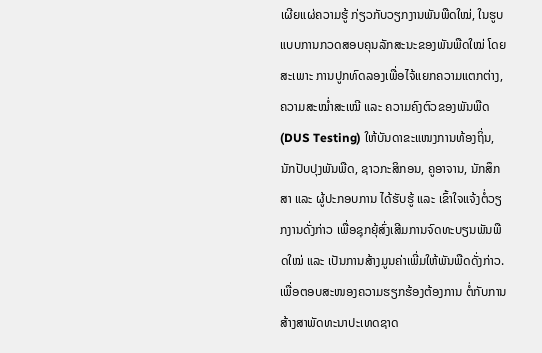ເຜີຍແຜ່ຄວາມຮູ້ ກ່ຽວກັບວຽກງານພັນພືດໃໝ່, ໃນຮູບແບບການກວດສອບຄຸນລັກສະນະຂອງພັນພືດໃໝ່ ໂດຍສະເພາະ ການປູກທົດລອງເພື່ອໄຈ້ແຍກຄວາມແຕກຕ່າງ, ຄວາມສະໝ່ຳສະເໝີ ແລະ ຄວາມຄົງຕົວຂອງພັນພືດ (DUS Testing) ໃຫ້ບັນດາຂະແໜງການທ້ອງຖິ່ນ, ນັກປັບປຸງພັນພືດ, ຊາວກະສິກອນ, ຄູອາຈານ, ນັກສຶກສາ ແລະ ຜູ້ປະກອບການ ໄດ້ຮັບຮູ້ ແລະ ເຂົ້າໃຈແຈ້ງຕໍ່ວຽກງານດັ່ງກ່າວ ເພື່ອຊຸກຍຸ້ສົ່ງເສີມການຈົດທະບຽນພັນພືດໃໝ່ ແລະ ເປັນການສ້າງມູນຄ່າເພີ່ມໃຫ້ພັນພືດດັ່ງກ່າວ.
ເພື່ອຕອບສະໜອງຄວາມຮຽກຮ້ອງຕ້ອງການ ຕໍ່ກັບການສ້າງສາພັດທະນາປະເທດຊາດ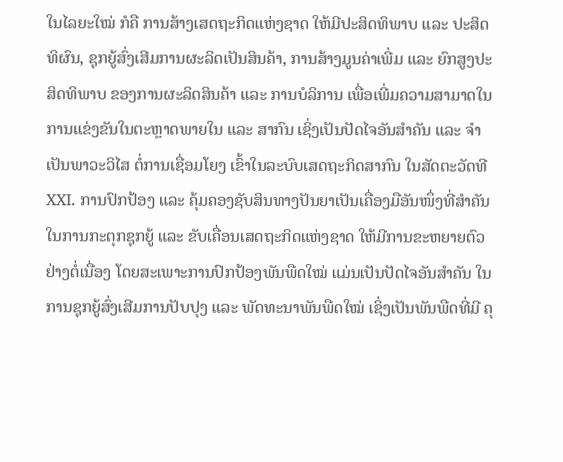ໃນໄລຍະໃໝ່ ກໍຄື ການສ້າງເສດຖະກິດແຫ່ງຊາດ ໃຫ້ມີປະສິດທິພາບ ແລະ ປະສິດທິຜົນ, ຊຸກຍູ້ສົ່ງເສີມການຜະລິດເປັນສິນຄ້າ, ການສ້າງມູນຄ່າເພີ່ມ ແລະ ຍົກສູງປະສິດທິພາບ ຂອງການຜະລິດສິນຄ້າ ແລະ ການບໍລິການ ເພື່ອເພີ່ມຄວາມສາມາດໃນການແຂ່ງຂັນໃນຕະຫຼາດພາຍໃນ ແລະ ສາກົນ ເຊິ່ງເປັນປັດໄຈອັນສຳຄັນ ແລະ ຈຳເປັນພາວະວິໄສ ຕໍ່ການເຊື່ອມໂຍງ ເຂົ້າໃນລະບົບເສດຖະກິດສາກົນ ໃນສັດຕະວັດທີ XXI. ການປົກປ້ອງ ແລະ ຄຸ້ມຄອງຊັບສິນທາງປັນຍາເປັນເຄື່ອງມືອັນໜຶ່ງທີ່ສຳຄັນ ໃນການກະຕຸກຊຸກຍູ້ ແລະ ຂັບເຄື່ອນເສດຖະກິດແຫ່ງຊາດ ໃຫ້ມີການຂະຫຍາຍຕົວຢ່າງຕໍ່ເນື່ອງ ໂດຍສະເພາະການປົກປ້ອງພັນພືດໃໝ່ ແມ່ນເປັນປັດໄຈອັນສຳຄັນ ໃນການຊຸກຍູ້ສົ່ງເສີມການປັບປຸງ ແລະ ພັດທະນາພັນພືດໃໝ່ ເຊິ່ງເປັນພັນພືດທີ່ມີ ຄຸ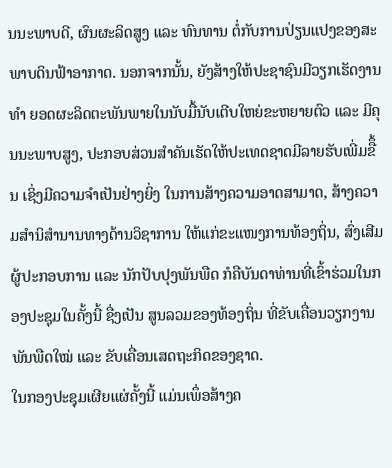ນນະພາບດີ, ຜົນຜະລິດສູງ ແລະ ທົນທານ ຕໍ່ກັບການປ່ຽນແປງຂອງສະພາບດິນຟ້າອາກາດ. ນອກຈາກນັ້ນ, ຍັງສ້າງໃຫ້ປະຊາຊົນມີວຽກເຮັດງານທຳ ຍອດຜະລິດຕະພັນພາຍໃນນັບມື້ນັບເຕີບໃຫຍ່ຂະຫຍາຍຕົວ ແລະ ມີຄຸນນະພາບສູງ, ປະກອບສ່ວນສໍາຄັນເຮັດໃຫ້ປະເທດຊາດມີລາຍຮັບເພີ່ມຂືຶ້ນ ເຊິ່ງມີຄວາມຈໍາເປັນຢ່າງຍິ່ງ ໃນການສ້າງຄວາມອາດສາມາດ, ສ້າງຄວາມສໍານິສໍານານທາງດ້ານວິຊາການ ໃຫ້ແກ່ຂະແໜງການທ້ອງຖິ່ນ, ສົ່ງເສີມຜູ້ປະກອບການ ແລະ ນັກປັບປຸງພັນພືດ ກໍຄືບັນດາທ່ານທີ່ເຂົ້າຮ່ວມໃນກອງປະຊຸມໃນຄັ້ງນີ້ ຊື່ງເປັນ ສູນລວມຂອງທ້ອງຖິ່ນ ທີ່ຂັບເຄື່ອນວຽກງານພັນພືດໃໝ່ ແລະ ຂັບເຄື່ອນເສດຖະກິດຂອງຊາດ.
ໃນກອງປະຊຸມເຜີຍແຜ່ຄັ້ງນີ້ ແມ່ນເພຶ່ອສ້າງຄ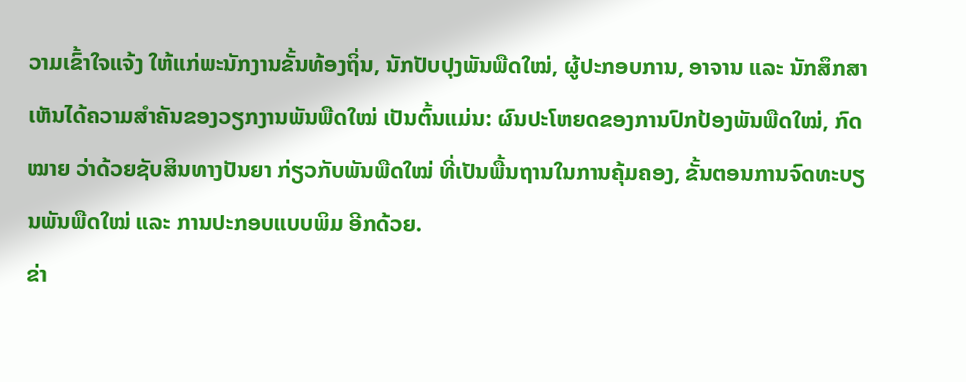ວາມເຂົ້າໃຈແຈ້ງ ໃຫ້ແກ່ພະນັກງານຂັ້ນທ້ອງຖິ່ນ, ນັກປັບປຸງພັນພືດໃໝ່, ຜູ້ປະກອບການ, ອາຈານ ແລະ ນັກສຶກສາ ເຫັນໄດ້ຄວາມສໍາຄັນຂອງວຽກງານພັນພືດໃໝ່ ເປັນຕົ້ນແມ່ນ: ຜົນປະໂຫຍດຂອງການປົກປ້ອງພັນພືດໃໝ່, ກົດໝາຍ ວ່າດ້ວຍຊັບສິນທາງປັນຍາ ກ່ຽວກັບພັນພືດໃໝ່ ທີ່ເປັນພື້ນຖານໃນການຄຸ້ມຄອງ, ຂັ້ນຕອນການຈົດທະບຽນພັນພືດໃໝ່ ແລະ ການປະກອບແບບພິມ ອີກດ້ວຍ.
ຂ່າ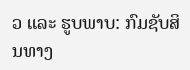ວ ແລະ ຮູບພາບ: ກົມຊັບສິນທາງ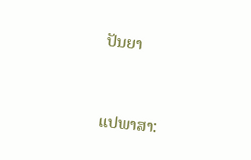ປັນຍາ


ແປພາສາ: